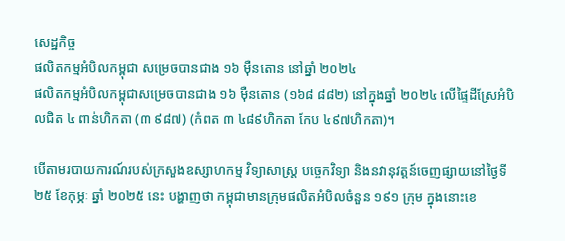សេដ្ឋកិច្ច
ផលិតកម្មអំបិលកម្ពុជា សម្រេចបានជាង ១៦ ម៉ឺនតោន នៅឆ្នាំ ២០២៤
ផលិតកម្មអំបិលកម្ពុជាសម្រេចបានជាង ១៦ ម៉ឺនតោន (១៦៨ ៨៨២) នៅក្នុងឆ្នាំ ២០២៤ លើផ្ទៃដីស្រែអំបិលជិត ៤ ពាន់ហិកតា (៣ ៩៨៧) (កំពត ៣ ៤៨៩ហិកតា កែប ៤៩៧ហិកតា)។

បើតាមរបាយការណ៍របស់ក្រសួងឧស្សាហកម្ម វិទ្យាសាស្ត្រ បច្ចេកវិទ្យា និងនវានុវត្តន៍ចេញផ្សាយនៅថ្ងៃទី ២៥ ខែកុម្ភៈ ឆ្នាំ ២០២៥ នេះ បង្ហាញថា កម្ពុជាមានក្រុមផលិតអំបិលចំនួន ១៩១ ក្រុម ក្នុងនោះខេ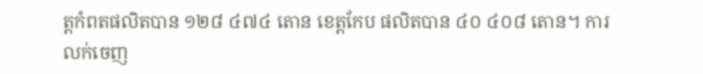ត្តកំពតផលិតបាន ១២៨ ៤៧៤ តោន ខេត្តកែប ផលិតបាន ៤០ ៤០៨ តោន។ ការលក់ចេញ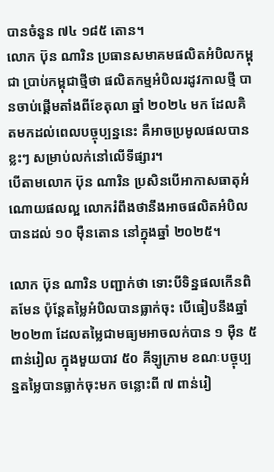បានចំនួន ៧៤ ១៨៥ តោន។
លោក ប៊ុន ណារិន ប្រធានសមាគមផលិតអំបិលកម្ពុជា ប្រាប់កម្ពុជាថ្មីថា ផលិតកម្មអំបិលរដូវកាលថ្មី បានចាប់ផ្តើមតាំងពីខែតុលា ឆ្នាំ ២០២៤ មក ដែលគិតមកដល់ពេលបច្ចុប្បន្ននេះ គឺអាចប្រមូលផលបានខ្លះៗ សម្រាប់លក់នៅលើទីផ្សារ។
បើតាមលោក ប៊ុន ណារិន ប្រសិនបើអាកាសធាតុអំណោយផលល្អ លោករំពឹងថានឹងអាចផលិតអំបិលបានដល់ ១០ ម៉ឺនតោន នៅក្នុងឆ្នាំ ២០២៥។

លោក ប៊ុន ណារិន បញ្ជាក់ថា ទោះបីទិន្នផលកើនពិតមែន ប៉ុន្តែតម្លៃអំបិលបានធ្លាក់ចុះ បើធៀបនឹងឆ្នាំ ២០២៣ ដែលតម្លៃជាមធ្យមអាចលក់បាន ១ ម៉ឺន ៥ ពាន់រៀល ក្នុងមួយបាវ ៥០ គីឡូក្រាម ខណៈបច្ចុប្បន្នតម្លៃបានធ្លាក់ចុះមក ចន្លោះពី ៧ ពាន់រៀ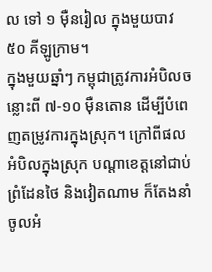ល ទៅ ១ ម៉ឺនរៀល ក្នុងមួយបាវ ៥០ គីឡូក្រាម។
ក្នុងមួយឆ្នាំៗ កម្ពុជាត្រូវការអំបិលចន្លោះពី ៧-១០ ម៉ឺនតោន ដើម្បីបំពេញតម្រូវការក្នុងស្រុក។ ក្រៅពីផលអំបិលក្នុងស្រុក បណ្តាខេត្តនៅជាប់ព្រំដែនថៃ និងវៀតណាម ក៏តែងនាំចូលអំ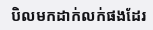បិលមកដាក់លក់ផងដែរ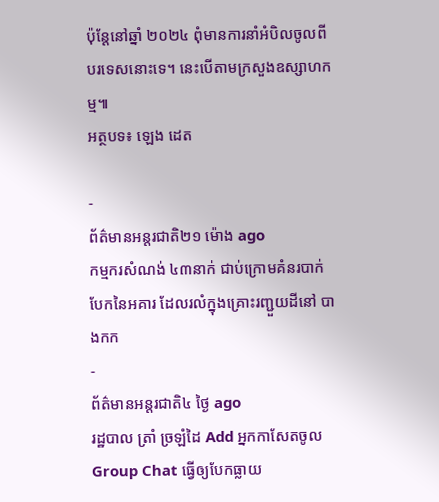ប៉ុន្តែនៅឆ្នាំ ២០២៤ ពុំមានការនាំអំបិលចូលពីបរទេសនោះទេ។ នេះបើតាមក្រសួងឧស្សាហកម្ម៕
អត្ថបទ៖ ឡេង ដេត

-
ព័ត៌មានអន្ដរជាតិ២១ ម៉ោង ago
កម្មករសំណង់ ៤៣នាក់ ជាប់ក្រោមគំនរបាក់បែកនៃអគារ ដែលរលំក្នុងគ្រោះរញ្ជួយដីនៅ បាងកក
-
ព័ត៌មានអន្ដរជាតិ៤ ថ្ងៃ ago
រដ្ឋបាល ត្រាំ ច្រឡំដៃ Add អ្នកកាសែតចូល Group Chat ធ្វើឲ្យបែកធ្លាយ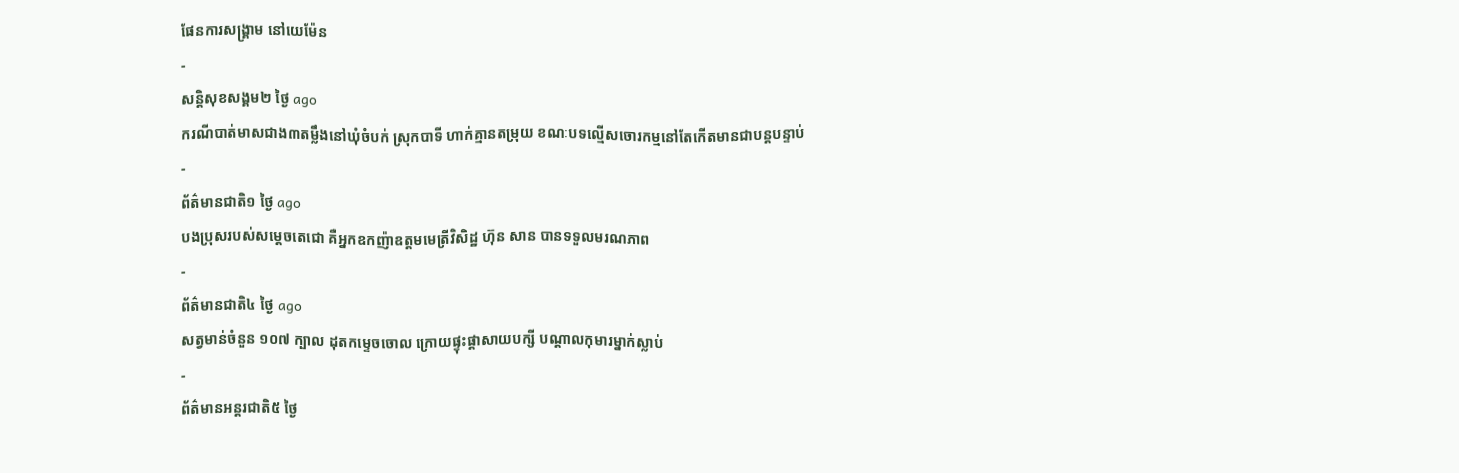ផែនការសង្គ្រាម នៅយេម៉ែន
-
សន្តិសុខសង្គម២ ថ្ងៃ ago
ករណីបាត់មាសជាង៣តម្លឹងនៅឃុំចំបក់ ស្រុកបាទី ហាក់គ្មានតម្រុយ ខណៈបទល្មើសចោរកម្មនៅតែកើតមានជាបន្តបន្ទាប់
-
ព័ត៌មានជាតិ១ ថ្ងៃ ago
បងប្រុសរបស់សម្ដេចតេជោ គឺអ្នកឧកញ៉ាឧត្តមមេត្រីវិសិដ្ឋ ហ៊ុន សាន បានទទួលមរណភាព
-
ព័ត៌មានជាតិ៤ ថ្ងៃ ago
សត្វមាន់ចំនួន ១០៧ ក្បាល ដុតកម្ទេចចោល ក្រោយផ្ទុះផ្ដាសាយបក្សី បណ្តាលកុមារម្នាក់ស្លាប់
-
ព័ត៌មានអន្ដរជាតិ៥ ថ្ងៃ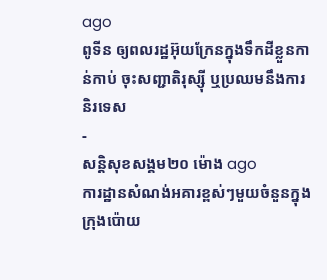ago
ពូទីន ឲ្យពលរដ្ឋអ៊ុយក្រែនក្នុងទឹកដីខ្លួនកាន់កាប់ ចុះសញ្ជាតិរុស្ស៊ី ឬប្រឈមនឹងការនិរទេស
-
សន្តិសុខសង្គម២០ ម៉ោង ago
ការដ្ឋានសំណង់អគារខ្ពស់ៗមួយចំនួនក្នុងក្រុងប៉ោយ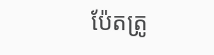ប៉ែតត្រូ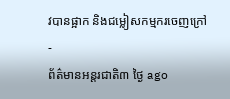វបានផ្អាក និងជម្លៀសកម្មករចេញក្រៅ
-
ព័ត៌មានអន្ដរជាតិ៣ ថ្ងៃ ago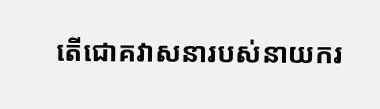តើជោគវាសនារបស់នាយករ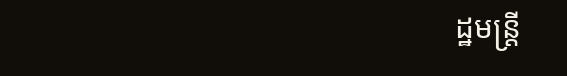ដ្ឋមន្ត្រី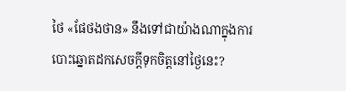ថៃ «ផែថងថាន» នឹងទៅជាយ៉ាងណាក្នុងការបោះឆ្នោតដកសេចក្តីទុកចិត្តនៅថ្ងៃនេះ?